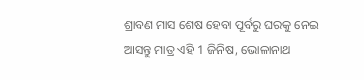ଶ୍ରାବଣ ମାସ ଶେଷ ହେବା ପୂର୍ବରୁ ଘରକୁ ନେଇ ଆସନ୍ତୁ ମାତ୍ର ଏହି 1 ଜିନିଷ, ଭୋଳାନାଥ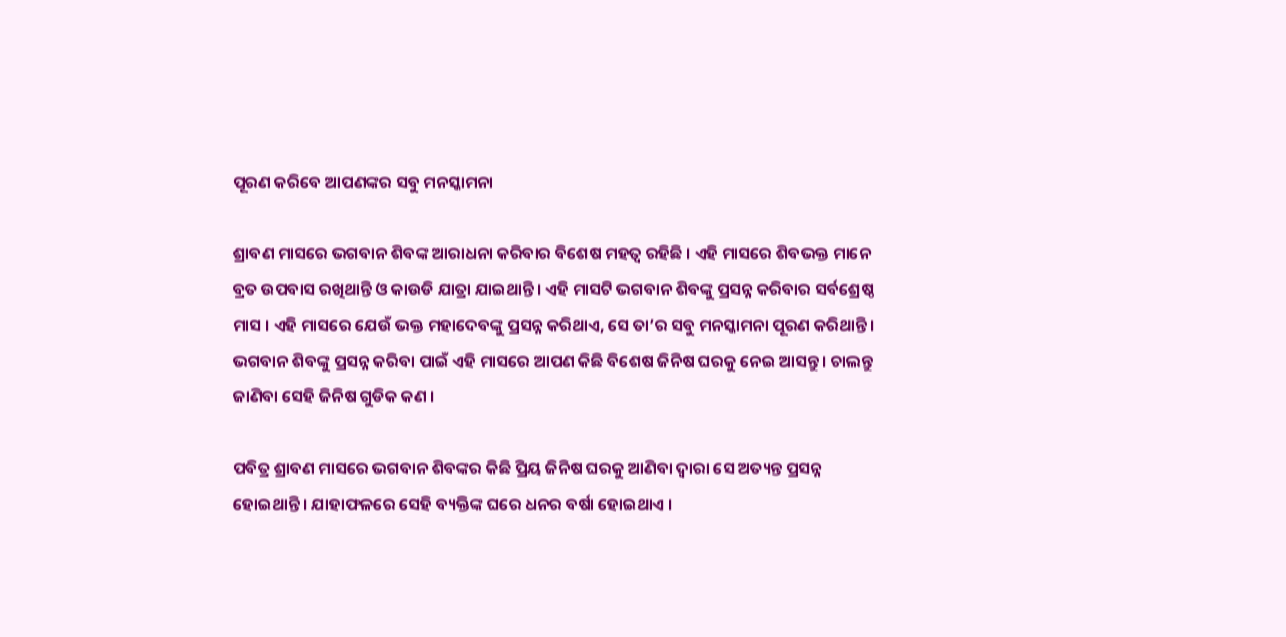ପୂରଣ କରିବେ ଆପଣଙ୍କର ସବୁ ମନସ୍କାମନା

ଶ୍ରାବଣ ମାସରେ ଭଗବାନ ଶିବଙ୍କ ଆରାଧନା କରିବାର ବିଶେଷ ମହତ୍ଵ ରହିଛି । ଏହି ମାସରେ ଶିବଭକ୍ତ ମାନେ ବ୍ରତ ଉପବାସ ରଖିଥାନ୍ତି ଓ କାଉଡି ଯାତ୍ରା ଯାଇଥାନ୍ତି । ଏହି ମାସଟି ଭଗବାନ ଶିବଙ୍କୁ ପ୍ରସନ୍ନ କରିବାର ସର୍ବଶ୍ରେଷ୍ଠ ମାସ । ଏହି ମାସରେ ଯେଉଁ ଭକ୍ତ ମହାଦେବଙ୍କୁ ପ୍ରସନ୍ନ କରିଥାଏ, ସେ ତା’ର ସବୁ ମନସ୍କାମନା ପୂରଣ କରିଥାନ୍ତି । ଭଗବାନ ଶିବଙ୍କୁ ପ୍ରସନ୍ନ କରିବା ପାଇଁ ଏହି ମାସରେ ଆପଣ କିଛି ବିଶେଷ ଜିନିଷ ଘରକୁ ନେଇ ଆସନ୍ତୁ । ଚାଲନ୍ତୁ ଜାଣିବା ସେହି ଜିନିଷ ଗୁଡିକ କଣ ।

ପବିତ୍ର ଶ୍ରାବଣ ମାସରେ ଭଗବାନ ଶିବଙ୍କର କିଛି ପ୍ରିୟ ଜିନିଷ ଘରକୁ ଆଣିବା ଦ୍ଵାରା ସେ ଅତ୍ୟନ୍ତ ପ୍ରସନ୍ନ ହୋଇଥାନ୍ତି । ଯାହାଫଳରେ ସେହି ବ୍ୟକ୍ତିଙ୍କ ଘରେ ଧନର ବର୍ଷା ହୋଇଥାଏ ।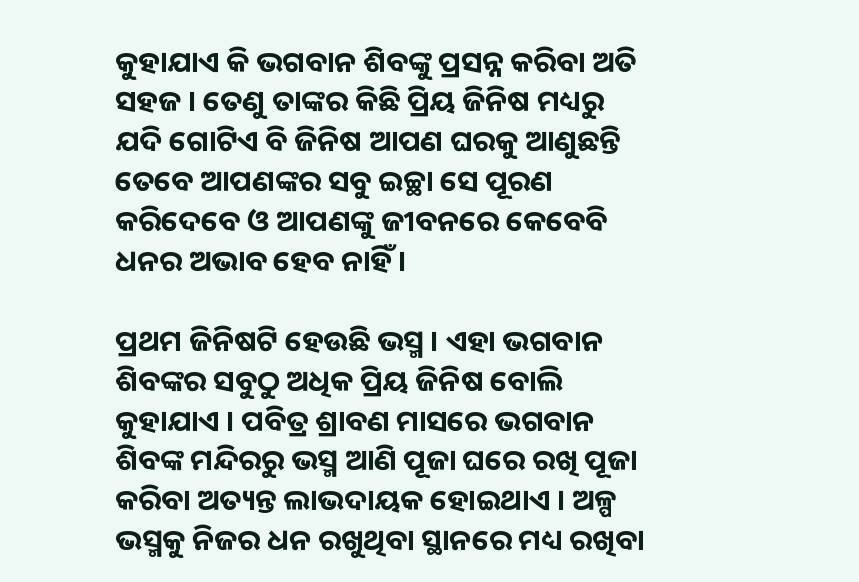କୁହାଯାଏ କି ଭଗବାନ ଶିବଙ୍କୁ ପ୍ରସନ୍ନ କରିବା ଅତି ସହଜ । ତେଣୁ ତାଙ୍କର କିଛି ପ୍ରିୟ ଜିନିଷ ମଧ୍ୟରୁ ଯଦି ଗୋଟିଏ ବି ଜିନିଷ ଆପଣ ଘରକୁ ଆଣୁଛନ୍ତି ତେବେ ଆପଣଙ୍କର ସବୁ ଇଚ୍ଛା ସେ ପୂରଣ କରିଦେବେ ଓ ଆପଣଙ୍କୁ ଜୀବନରେ କେବେବି ଧନର ଅଭାବ ହେବ ନାହିଁ ।

ପ୍ରଥମ ଜିନିଷଟି ହେଉଛି ଭସ୍ମ । ଏହା ଭଗବାନ ଶିବଙ୍କର ସବୁଠୁ ଅଧିକ ପ୍ରିୟ ଜିନିଷ ବୋଲି କୁହାଯାଏ । ପବିତ୍ର ଶ୍ରାବଣ ମାସରେ ଭଗବାନ ଶିବଙ୍କ ମନ୍ଦିରରୁ ଭସ୍ମ ଆଣି ପୂଜା ଘରେ ରଖି ପୂଜା କରିବା ଅତ୍ୟନ୍ତ ଲାଭଦାୟକ ହୋଇଥାଏ । ଅଳ୍ପ ଭସ୍ମକୁ ନିଜର ଧନ ରଖୁଥିବା ସ୍ଥାନରେ ମଧ୍ୟ ରଖିବା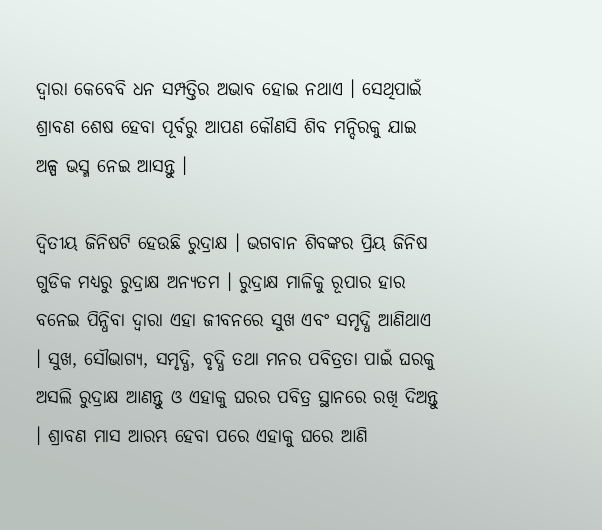ଦ୍ଵାରା କେବେବି ଧନ ସମ୍ପତ୍ତିର ଅଭାବ ହୋଇ ନଥାଏ । ସେଥିପାଇଁ ଶ୍ରାବଣ ଶେଷ ହେବା ପୂର୍ବରୁ ଆପଣ କୌଣସି ଶିବ ମନ୍ଦିରକୁ ଯାଇ ଅଳ୍ପ ଭସ୍ମ ନେଇ ଆସନ୍ତୁ ।

ଦ୍ଵିତୀୟ ଜିନିଷଟି ହେଉଛି ରୁଦ୍ରାକ୍ଷ । ଭଗବାନ ଶିବଙ୍କର ପ୍ରିୟ ଜିନିଷ ଗୁଡିକ ମଧ୍ୟରୁ ରୁଦ୍ରାକ୍ଷ ଅନ୍ଯତମ । ରୁଦ୍ରାକ୍ଷ ମାଳିକୁ ରୂପାର ହାର ବନେଇ ପିନ୍ଧିବା ଦ୍ଵାରା ଏହା ଜୀବନରେ ସୁଖ ଏବଂ ସମୃଦ୍ଧି ଆଣିଥାଏ । ସୁଖ, ସୌଭାଗ୍ୟ, ସମୃଦ୍ଧି, ବୃଦ୍ଧି ତଥା ମନର ପବିତ୍ରତା ପାଇଁ ଘରକୁ ଅସଲି ରୁଦ୍ରାକ୍ଷ ଆଣନ୍ତୁ ଓ ଏହାକୁ ଘରର ପବିତ୍ର ସ୍ଥାନରେ ରଖି ଦିଅନ୍ତୁ । ଶ୍ରାବଣ ମାସ ଆରମ୍ଭ ହେବା ପରେ ଏହାକୁ ଘରେ ଆଣି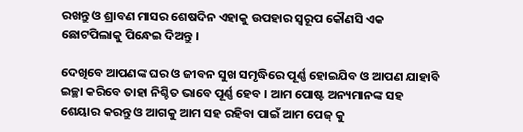ରଖନ୍ତୁ ଓ ଶ୍ରାବଣ ମାସର ଶେଷଦିନ ଏହାକୁ ଉପହାର ସ୍ୱରୂପ କୌଣସି ଏକ ଛୋଟପିଲାକୁ ପିନ୍ଧେଇ ଦିଅନ୍ତୁ ।

ଦେଖିବେ ଆପଣଙ୍କ ଘର ଓ ଜୀବନ ସୁଖ ସମୃଦ୍ଧିରେ ପୂର୍ଣ୍ଣ ହୋଇଯିବ ଓ ଆପଣ ଯାହାବି ଇଚ୍ଛା କରିବେ ତାହା ନିଶ୍ଚିତ ଭାବେ ପୂର୍ଣ୍ଣ ହେବ । ଆମ ପୋଷ୍ଟ ଅନ୍ୟମାନଙ୍କ ସହ ଶେୟାର କରନ୍ତୁ ଓ ଆଗକୁ ଆମ ସହ ରହିବା ପାଇଁ ଆମ ପେଜ୍ କୁ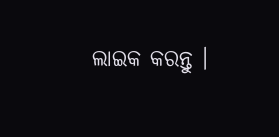ଲାଇକ କରନ୍ତୁ ।